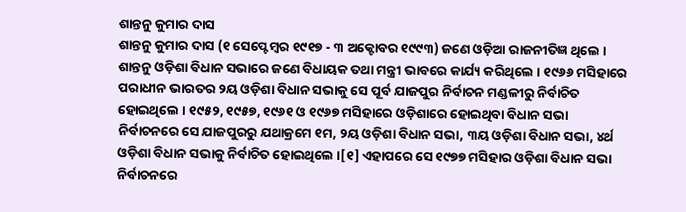ଶାନ୍ତନୁ କୁମାର ଦାସ
ଶାନ୍ତନୁ କୁମାର ଦାସ (୧ ସେପ୍ଟେମ୍ବର ୧୯୧୭ - ୩ ଅକ୍ଟୋବର ୧୯୯୩) ଜଣେ ଓଡ଼ିଆ ରାଜନୀତିଜ୍ଞ ଥିଲେ । ଶାନ୍ତନୁ ଓଡ଼ିଶା ବିଧାନ ସଭାରେ ଜଣେ ବିଧାୟକ ତଥା ମନ୍ତ୍ରୀ ଭାବରେ କାର୍ଯ୍ୟ କରିଥିଲେ । ୧୯୬୬ ମସିହାରେ ପରାଧୀନ ଭାରତର ୨ୟ ଓଡ଼ିଶା ବିଧାନ ସଭାକୁ ସେ ପୂର୍ବ ଯାଜପୁର ନିର୍ବାଚନ ମଣ୍ଡଳୀରୁ ନିର୍ବାଚିତ ହୋଇଥିଲେ । ୧୯୫୨, ୧୯୫୭, ୧୯୬୧ ଓ ୧୯୬୭ ମସିହାରେ ଓଡ଼ିଶାରେ ହୋଇଥିବା ବିଧାନ ସଭା ନିର୍ବାଚନରେ ସେ ଯାଜପୁରରୁ ଯଥାକ୍ରମେ ୧ମ, ୨ୟ ଓଡ଼ିଶା ବିଧାନ ସଭା, ୩ୟ ଓଡ଼ିଶା ବିଧାନ ସଭା, ୪ର୍ଥ ଓଡ଼ିଶା ବିଧାନ ସଭାକୁ ନିର୍ବାଚିତ ହୋଇଥିଲେ ।[୧] ଏହାପରେ ସେ ୧୯୭୭ ମସିହାର ଓଡ଼ିଶା ବିଧାନ ସଭା ନିର୍ବାଚନରେ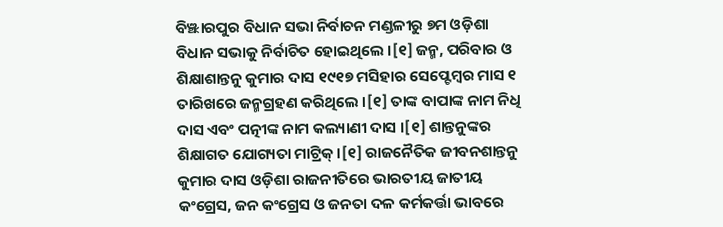ବିଞ୍ଝାରପୁର ବିଧାନ ସଭା ନିର୍ବାଚନ ମଣ୍ଡଳୀରୁ ୭ମ ଓଡ଼ିଶା ବିଧାନ ସଭାକୁ ନିର୍ବାଚିତ ହୋଇଥିଲେ ।[୧] ଜନ୍ମ, ପରିବାର ଓ ଶିକ୍ଷାଶାନ୍ତନୁ କୁମାର ଦାସ ୧୯୧୭ ମସିହାର ସେପ୍ଟେମ୍ବର ମାସ ୧ ତାରିଖରେ ଜନ୍ମଗ୍ରହଣ କରିଥିଲେ ।[୧] ତାଙ୍କ ବାପାଙ୍କ ନାମ ନିଧି ଦାସ ଏବଂ ପତ୍ନୀଙ୍କ ନାମ କଲ୍ୟାଣୀ ଦାସ ।[୧] ଶାନ୍ତନୁଙ୍କର ଶିକ୍ଷାଗତ ଯୋଗ୍ୟତା ମାଟ୍ରିକ୍ ।[୧] ରାଜନୈତିକ ଜୀବନଶାନ୍ତନୁ କୁମାର ଦାସ ଓଡ଼ିଶା ରାଜନୀତିରେ ଭାରତୀୟ ଜାତୀୟ କଂଗ୍ରେସ, ଜନ କଂଗ୍ରେସ ଓ ଜନତା ଦଳ କର୍ମକର୍ତ୍ତା ଭାବରେ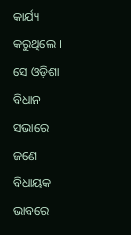କାର୍ଯ୍ୟ କରୁଥିଲେ । ସେ ଓଡ଼ିଶା ବିଧାନ ସଭାରେ ଜଣେ ବିଧାୟକ ଭାବରେ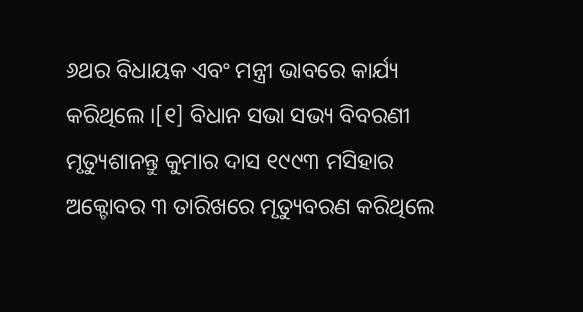୬ଥର ବିଧାୟକ ଏବଂ ମନ୍ତ୍ରୀ ଭାବରେ କାର୍ଯ୍ୟ କରିଥିଲେ ।[୧] ବିଧାନ ସଭା ସଭ୍ୟ ବିବରଣୀ
ମୃତ୍ୟୁଶାନନ୍ତୁ କୁମାର ଦାସ ୧୯୯୩ ମସିହାର ଅକ୍ଟୋବର ୩ ତାରିଖରେ ମୃତ୍ୟୁବରଣ କରିଥିଲେ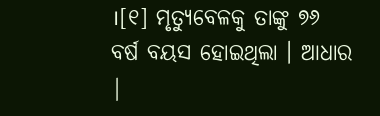।[୧] ମୃତ୍ୟୁବେଳକୁ ତାଙ୍କୁ ୭୬ ବର୍ଷ ବୟସ ହୋଇଥିଲା । ଆଧାର |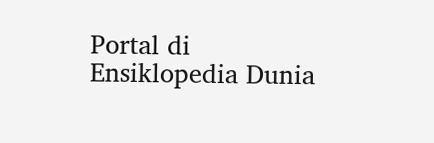Portal di Ensiklopedia Dunia